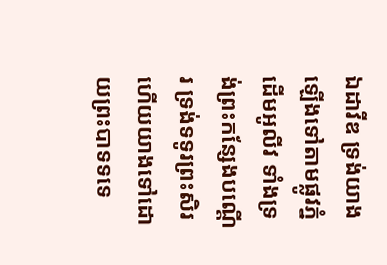ឯដាវីឌ ទ្រង់យាងឡើងទៅតាមផ្លូវភ្នំដើមអូលីវ ទាំងទ្រង់ព្រះកន្សែងបណ្តើរ ទ្រង់ទទូរព្រះសិរ ហើយយាងទៅដោយព្រះបាទទទេ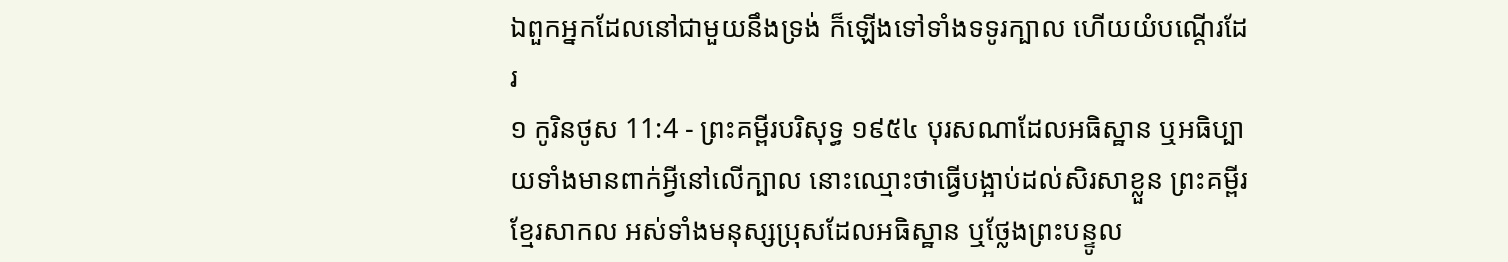ឯពួកអ្នកដែលនៅជាមួយនឹងទ្រង់ ក៏ឡើងទៅទាំងទទូរក្បាល ហើយយំបណ្តើរដែរ
១ កូរិនថូស 11:4 - ព្រះគម្ពីរបរិសុទ្ធ ១៩៥៤ បុរសណាដែលអធិស្ឋាន ឬអធិប្បាយទាំងមានពាក់អ្វីនៅលើក្បាល នោះឈ្មោះថាធ្វើបង្អាប់ដល់សិរសាខ្លួន ព្រះគម្ពីរខ្មែរសាកល អស់ទាំងមនុស្សប្រុសដែលអធិស្ឋាន ឬថ្លែងព្រះបន្ទូល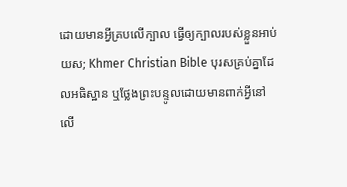ដោយមានអ្វីគ្របលើក្បាល ធ្វើឲ្យក្បាលរបស់ខ្លួនអាប់យស; Khmer Christian Bible បុរសគ្រប់គ្នាដែលអធិស្ឋាន ឬថ្លែងព្រះបន្ទូលដោយមានពាក់អ្វីនៅលើ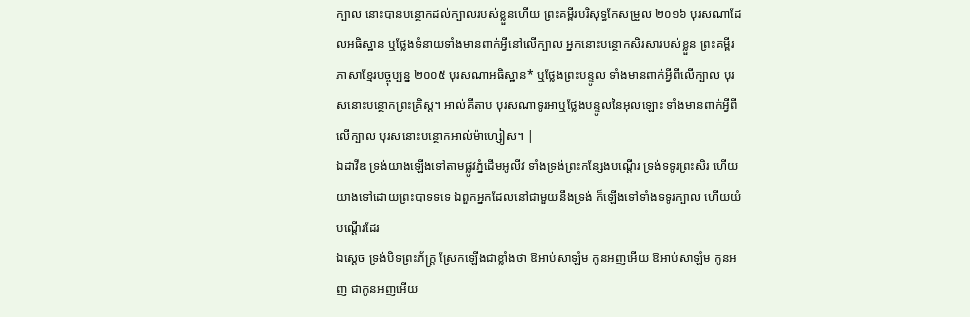ក្បាល នោះបានបន្ថោកដល់ក្បាលរបស់ខ្លួនហើយ ព្រះគម្ពីរបរិសុទ្ធកែសម្រួល ២០១៦ បុរសណាដែលអធិស្ឋាន ឬថ្លែងទំនាយទាំងមានពាក់អ្វីនៅលើក្បាល អ្នកនោះបន្ថោកសិរសារបស់ខ្លួន ព្រះគម្ពីរភាសាខ្មែរបច្ចុប្បន្ន ២០០៥ បុរសណាអធិស្ឋាន* ឬថ្លែងព្រះបន្ទូល ទាំងមានពាក់អ្វីពីលើក្បាល បុរសនោះបន្ថោកព្រះគ្រិស្ត។ អាល់គីតាប បុរសណាទូរអាឬថ្លែងបន្ទូលនៃអុលឡោះ ទាំងមានពាក់អ្វីពីលើក្បាល បុរសនោះបន្ថោកអាល់ម៉ាហ្សៀស។ |
ឯដាវីឌ ទ្រង់យាងឡើងទៅតាមផ្លូវភ្នំដើមអូលីវ ទាំងទ្រង់ព្រះកន្សែងបណ្តើរ ទ្រង់ទទូរព្រះសិរ ហើយយាងទៅដោយព្រះបាទទទេ ឯពួកអ្នកដែលនៅជាមួយនឹងទ្រង់ ក៏ឡើងទៅទាំងទទូរក្បាល ហើយយំបណ្តើរដែរ
ឯស្តេច ទ្រង់បិទព្រះភ័ក្ត្រ ស្រែកឡើងជាខ្លាំងថា ឱអាប់សាឡំម កូនអញអើយ ឱអាប់សាឡំម កូនអញ ជាកូនអញអើយ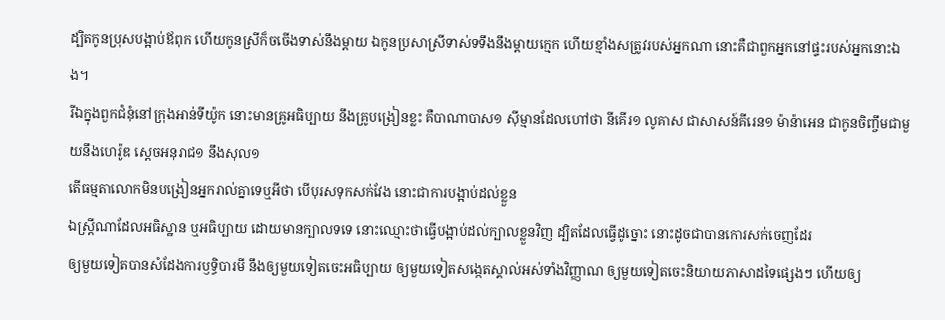ដ្បិតកូនប្រុសបង្អាប់ឪពុក ហើយកូនស្រីក៏ចចើងទាស់នឹងម្តាយ ឯកូនប្រសាស្រីទាស់ទទឹងនឹងម្តាយក្មេក ហើយខ្មាំងសត្រូវរបស់អ្នកណា នោះគឺជាពួកអ្នកនៅផ្ទះរបស់អ្នកនោះឯង។
រីឯក្នុងពួកជំនុំនៅក្រុងអាន់ទីយ៉ូក នោះមានគ្រូអធិប្បាយ នឹងគ្រូបង្រៀនខ្លះ គឺបាណាបាស១ ស៊ីម្មានដែលហៅថា នីគើរ១ លូគាស ជាសាសន៍គីរេន១ ម៉ាន៉ាអេន ជាកូនចិញ្ចឹមជាមួយនឹងហេរ៉ូឌ ស្តេចអនុរាជ១ នឹងសុល១
តើធម្មតាលោកមិនបង្រៀនអ្នករាល់គ្នាទេឬអីថា បើបុរសទុកសក់វែង នោះជាការបង្អាប់ដល់ខ្លួន
ឯស្ត្រីណាដែលអធិស្ឋាន ឬអធិប្បាយ ដោយមានក្បាលទទេ នោះឈ្មោះថាធ្វើបង្អាប់ដល់ក្បាលខ្លួនវិញ ដ្បិតដែលធ្វើដូច្នោះ នោះដូចជាបានកោរសក់ចេញដែរ
ឲ្យមួយទៀតបានសំដែងការឫទ្ធិបារមី នឹងឲ្យមួយទៀតចេះអធិប្បាយ ឲ្យមួយទៀតសង្កេតស្គាល់អស់ទាំងវិញ្ញាណ ឲ្យមួយទៀតចេះនិយាយភាសាដទៃផ្សេងៗ ហើយឲ្យ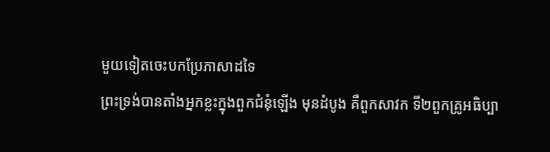មួយទៀតចេះបកប្រែភាសាដទៃ
ព្រះទ្រង់បានតាំងអ្នកខ្លះក្នុងពួកជំនុំឡើង មុនដំបូង គឺពួកសាវក ទី២ពួកគ្រូអធិប្បា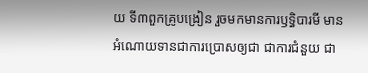យ ទី៣ពួកគ្រូបង្រៀន រួចមកមានការឫទ្ធិបារមី មានអំណោយទានជាការប្រោសឲ្យជា ជាការជំនួយ ជា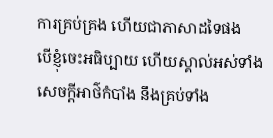ការគ្រប់គ្រង ហើយជាភាសាដទៃផង
បើខ្ញុំចេះអធិប្បាយ ហើយស្គាល់អស់ទាំងសេចក្ដីអាថ៌កំបាំង នឹងគ្រប់ទាំង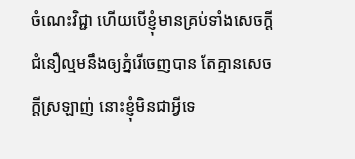ចំណេះវិជ្ជា ហើយបើខ្ញុំមានគ្រប់ទាំងសេចក្ដីជំនឿល្មមនឹងឲ្យភ្នំរើចេញបាន តែគ្មានសេចក្ដីស្រឡាញ់ នោះខ្ញុំមិនជាអ្វីទេ